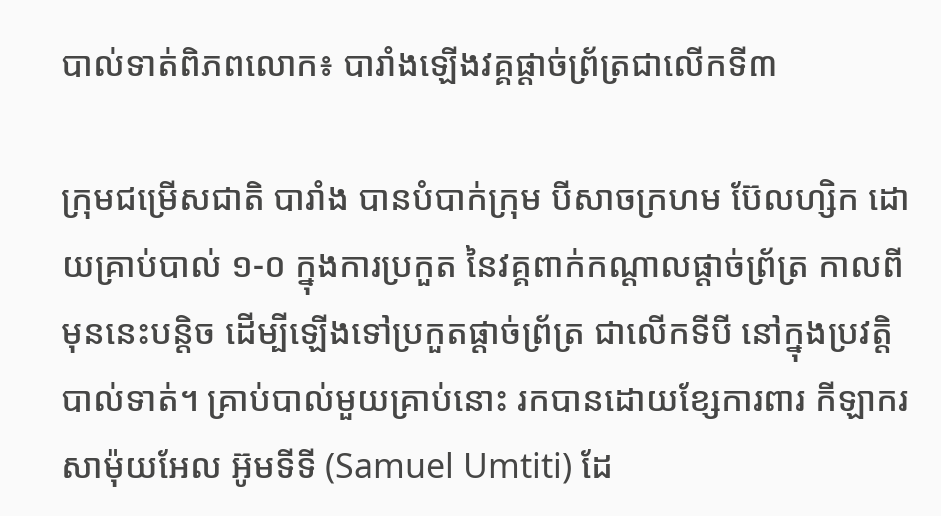បាល់ទាត់ពិភពលោក៖ បារាំងឡើងវគ្គផ្ដាច់ព្រ័ត្រជាលើកទី៣

ក្រុមជម្រើសជាតិ បារាំង បានបំបាក់ក្រុម បីសាចក្រហម ប៊ែលហ្សិក ដោយគ្រាប់បាល់ ១-០ ក្នុងការប្រកួត នៃវគ្គពាក់កណ្ដាលផ្ដាច់ព្រ័ត្រ កាលពីមុននេះបន្តិច ដើម្បីឡើងទៅប្រកួតផ្ដាច់ព្រ័ត្រ ជាលើកទីបី នៅក្នុងប្រវត្តិបាល់ទាត់។ គ្រាប់បាល់មួយគ្រាប់នោះ រកបានដោយខ្សែការពារ កីឡាករ សាម៉ុយអែល អ៊ូមទីទី (Samuel Umtiti) ដែ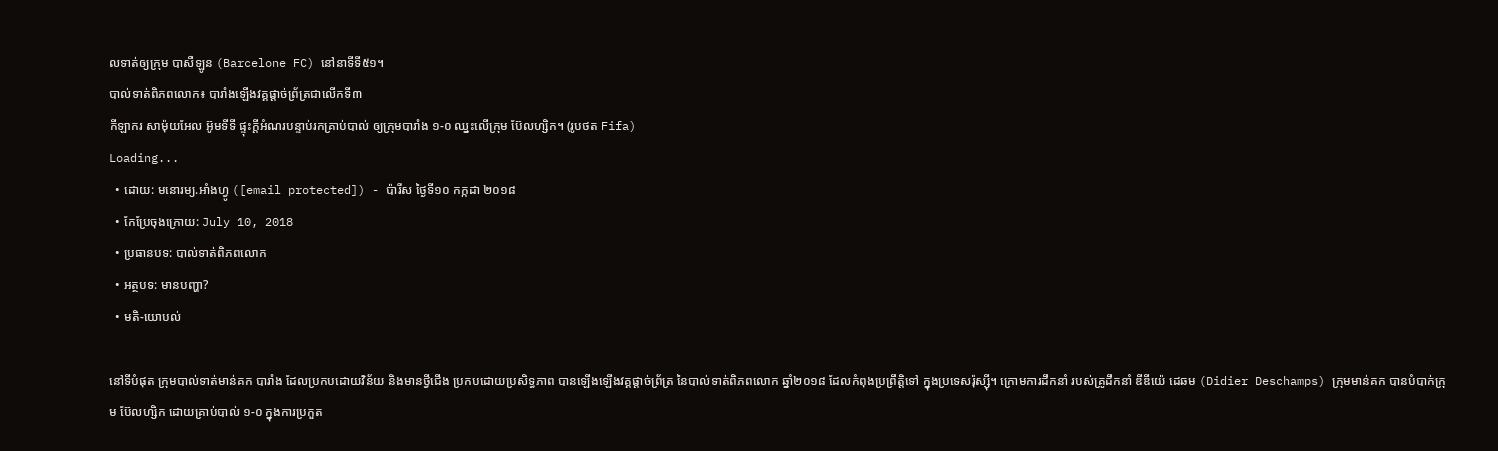លទាត់ឲ្យក្រុម បាសឺឡូន (Barcelone FC) នៅនាទីទី៥១។
បាល់ទាត់ពិភពលោក៖ បារាំងឡើងវគ្គផ្ដាច់ព្រ័ត្រជាលើកទី៣
កីឡាករ សាម៉ុយអែល អ៊ូមទីទី ផ្ទុះក្ដីអំណរបន្ទាប់រកគ្រាប់បាល់ ឲ្យក្រុមបារាំង ១-០ ឈ្នះលើក្រុម ប៊ែលហ្សិក។ (រូបថត Fifa)
Loading...
  • ដោយ: មនោរម្យ.អាំងហ្វូ ([email protected]) - ប៉ារីស ថ្ងៃទី១០ កក្កដា ២០១៨
  • កែប្រែចុងក្រោយ: July 10, 2018
  • ប្រធានបទ: បាល់ទាត់ពិភពលោក
  • អត្ថបទ: មានបញ្ហា?
  • មតិ-យោបល់

នៅទីបំផុត ក្រុមបាល់ទាត់មាន់គក បារាំង ដែលប្រកបដោយវិន័យ និងមានថ្វីជើង ប្រកបដោយប្រសិទ្ធភាព បានឡើងឡើងវគ្គផ្ដាច់ព្រ័ត្រ នៃបាល់ទាត់ពិភពលោក ឆ្នាំ២០១៨ ដែលកំពុងប្រព្រឹត្តិទៅ ក្នុងប្រទេសរ៉ុស្ស៊ី។ ក្រោមការដឹកនាំ របស់គ្រូដឹកនាំ ឌីឌីយ៉េ ដេឆម (Didier Deschamps) ក្រុមមាន់គក បានបំបាក់ក្រុម ប៊ែលហ្សិក ដោយគ្រាប់បាល់ ១-០ ក្នុងការប្រកួត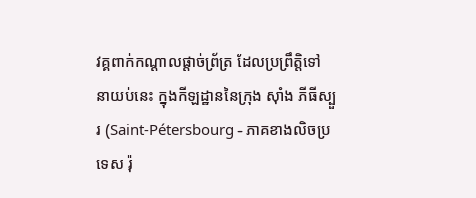វគ្គពាក់កណ្ដាលផ្ដាច់ព្រ័ត្រ ដែលប្រព្រឹត្តិទៅ នាយប់នេះ ក្នុងកីឡដ្ឋាននៃក្រុង ស៊ាំង ភីធីស្បួរ (Saint-Pétersbourg - ភាគខាងលិចប្រទេស រ៉ុ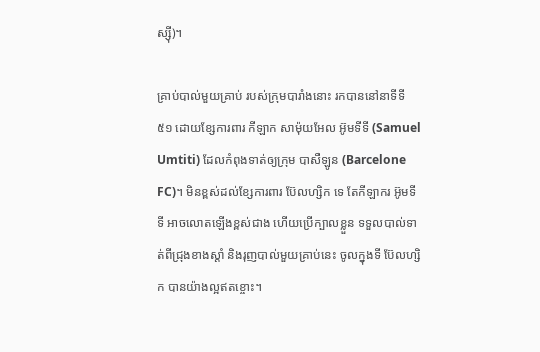ស្ស៊ី)។

គ្រាប់បាល់មួយគ្រាប់ របស់ក្រុមបារាំងនោះ រកបាននៅនាទីទី ៥១ ដោយខ្សែការពារ កីឡាក សាម៉ុយអែល អ៊ូមទីទី (Samuel Umtiti) ដែលកំពុងទាត់ឲ្យក្រុម បាសឺឡូន (Barcelone FC)។ មិនខ្ពស់ដល់ខ្សែការពារ ប៊ែលហ្សិក ទេ តែកីឡាករ អ៊ូមទីទី អាចលោតឡើងខ្ពស់ជាង ហើយប្រើក្បាលខ្លួន ទទួលបាល់ទាត់ពីជ្រុងខាងស្ដាំ និងរុញបាល់មួយគ្រាប់នេះ ចូលក្នុងទី ប៊ែលហ្សិក បានយ៉ាងល្អឥតខ្ចោះ។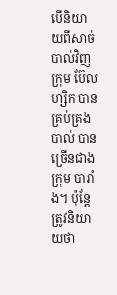បើនិយាយពីសាច់បាល់វិញ ក្រុម ប៊ែលហ្សិក បានគ្រប់គ្រងបាល់ បានច្រើនជាង ក្រុម បារាំង។ ប៉ុន្តែត្រូវនិយាយថា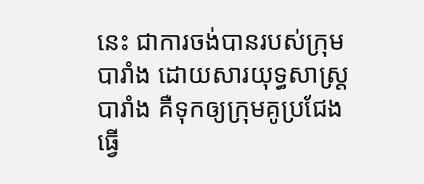នេះ ជាការចង់បានរបស់ក្រុម បារាំង ដោយសារយុទ្ធសាស្ត្របារាំង គឺទុកឲ្យក្រុមគូប្រជែង ធ្វើ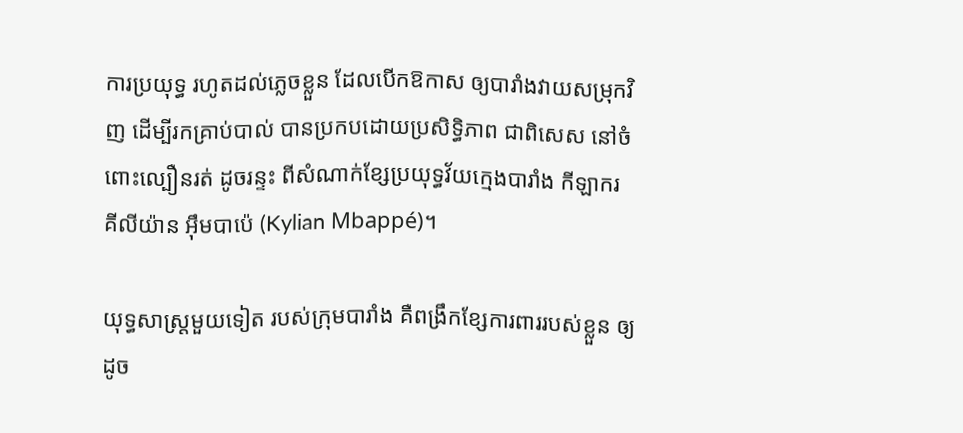ការប្រយុទ្ធ រហូតដល់ភ្លេចខ្លួន ដែលបើកឱកាស ឲ្យបារាំងវាយសម្រុកវិញ ដើម្បីរកគ្រាប់បាល់ បានប្រកបដោយប្រសិទ្ធិភាព ជាពិសេស នៅចំពោះល្បឿនរត់ ដូចរន្ទះ ពីសំណាក់ខ្សែប្រយុទ្ធវ័យក្មេងបារាំង កីឡាករ គីលីយ៉ាន អ៊ឹមបាប៉េ (Kylian Mbappé)។

យុទ្ធសាស្ត្រមួយទៀត របស់ក្រុមបារាំង គឺពង្រឹកខ្សែការពាររបស់ខ្លួន ឲ្យដូច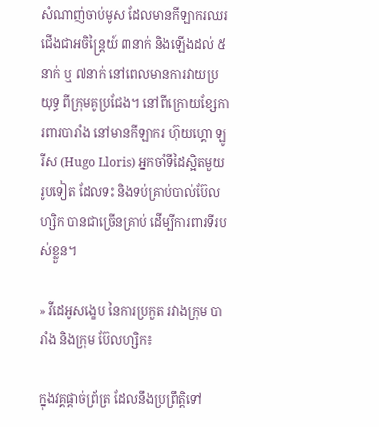សំណាញ់ចាប់មូស ដែលមានកីឡាករឈរជើងជាអចិន្ត្រៃយ៍ ៣នាក់ និងឡើងដល់ ៥នាក់ ឬ ៧នាក់ នៅពេលមានការវាយប្រយុទ្ធ ពីក្រុមគូប្រជែង។ នៅពីក្រោយខ្សែការពារបារាំង នៅមានកីឡាករ ហ៊ុយហ្គោ ឡូរីស (Hugo Lloris) អ្នកចាំទីដៃស្អិតមួយរូបទៀត ដែលទះ និងទប់គ្រាប់បាល់ប៊ែលហ្សិក បានជាច្រើនគ្រាប់ ដើម្បីការពារទីរបស់ខ្លួន។

» វីដេអូសង្ខេប នៃការប្រកួត រវាងក្រុម បារាំង និងក្រុម ប៊ែលហ្សិក៖

ក្នុងវគ្គផ្ដាច់ព្រ័ត្រ ដែលនឹងប្រព្រឹត្តិទៅ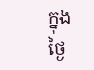ក្នុងថ្ងៃ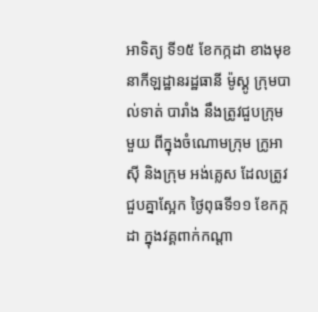អាទិត្យ ទី១៥ ខែកក្កដា ខាងមុខ នាកីឡដ្ឋានរដ្ឋធានី ម៉ូស្គូ ក្រុមបាល់ទាត់ បារាំង នឹងត្រូវជួបក្រុមមួយ ពីក្នុងចំណោមក្រុម ក្រូអាស៊ី និងក្រុម អង់គ្លេស ដែលត្រូវជួបគ្នាស្អែក ថ្ងៃពុធទី១១ ខែកក្កដា ក្នុងវគ្គពាក់កណ្ដា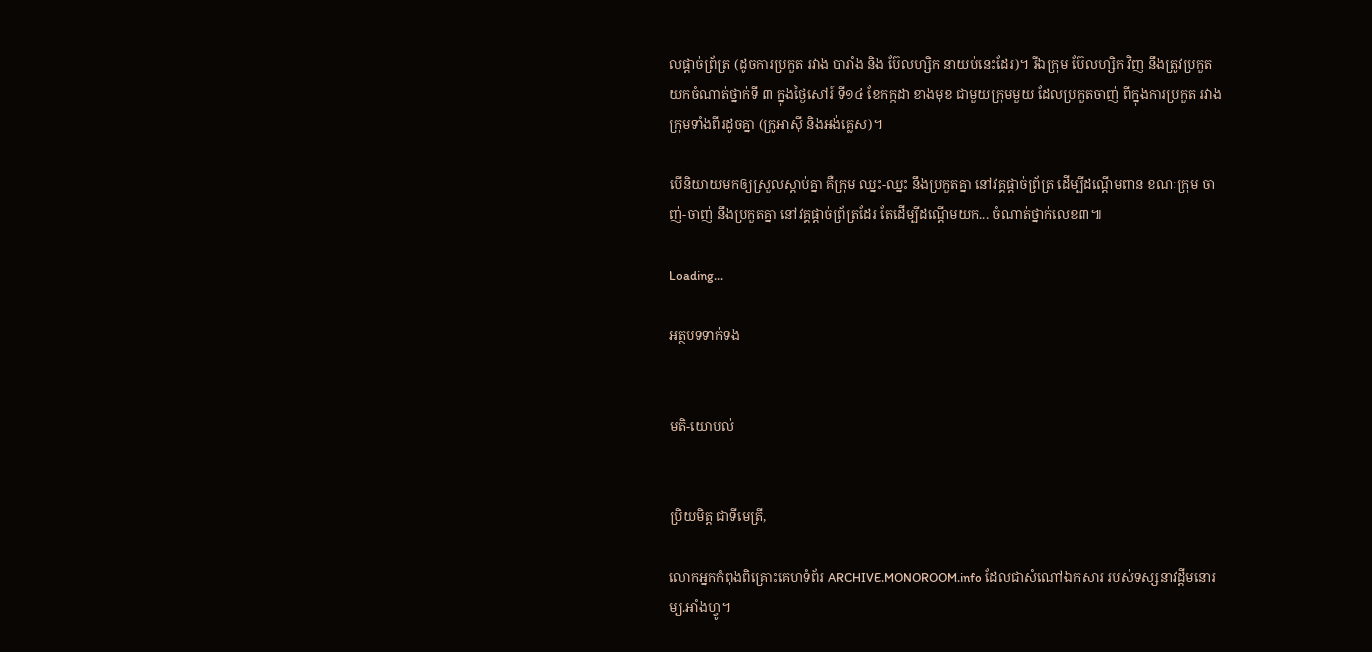លផ្ដាច់ព្រ័ត្រ (ដូចការប្រកួត រវាង បារាំង និង ប៊ែលហ្សិក នាយប់នេះដែរ)។ រីឯក្រុម ប៊ែលហ្សិក វិញ នឹងត្រូវប្រកួតយកចំណាត់ថ្នាក់ទី ៣ ក្នុងថ្ងៃសៅរ៍ ទី១៤ ខែកក្កដា ខាងមុខ ជាមួយក្រុមមួយ ដែលប្រកួតចាញ់ ពីក្នុងការប្រកួត រវាងក្រុមទាំងពីរដូចគ្នា (ក្រូអាស៊ី និងអង់គ្លេស)។

បើនិយាយមកឲ្យស្រួលស្ដាប់គ្នា គឺក្រុម ឈ្នះ-ឈ្នះ នឹងប្រកួតគ្នា នៅវគ្គផ្ដាច់ព្រ័ត្រ ដើម្បីដណ្ដើមពាន ខណៈក្រុម ចាញ់-ចាញ់ នឹងប្រកួតគ្នា នៅវគ្គផ្ដាច់ព្រ័ត្រដែរ តែដើម្បីដណ្ដើមយក... ចំណាត់ថ្នាក់លេខ៣៕

Loading...

អត្ថបទទាក់ទង


មតិ-យោបល់


ប្រិយមិត្ត ជាទីមេត្រី,

លោកអ្នកកំពុងពិគ្រោះគេហទំព័រ ARCHIVE.MONOROOM.info ដែលជាសំណៅឯកសារ របស់ទស្សនាវដ្ដីមនោរម្យ.អាំងហ្វូ។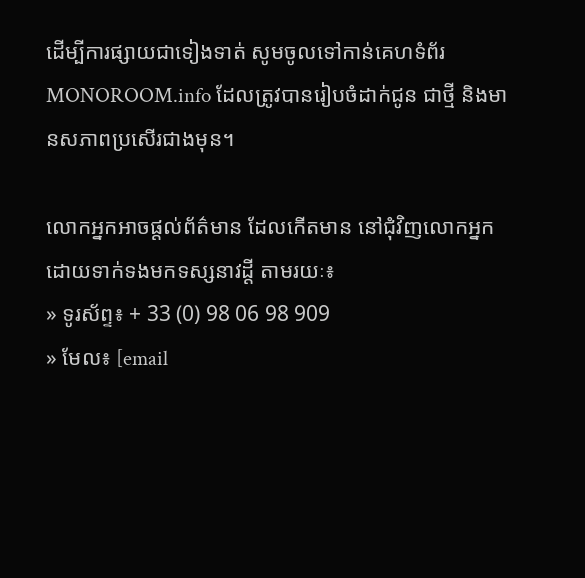ដើម្បីការផ្សាយជាទៀងទាត់ សូមចូលទៅកាន់គេហទំព័រ MONOROOM.info ដែលត្រូវបានរៀបចំដាក់ជូន ជាថ្មី និងមានសភាពប្រសើរជាងមុន។

លោកអ្នកអាចផ្ដល់ព័ត៌មាន ដែលកើតមាន នៅជុំវិញលោកអ្នក ដោយទាក់ទងមកទស្សនាវដ្ដី តាមរយៈ៖
» ទូរស័ព្ទ៖ + 33 (0) 98 06 98 909
» មែល៖ [email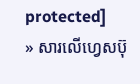protected]
» សារលើហ្វេសប៊ុ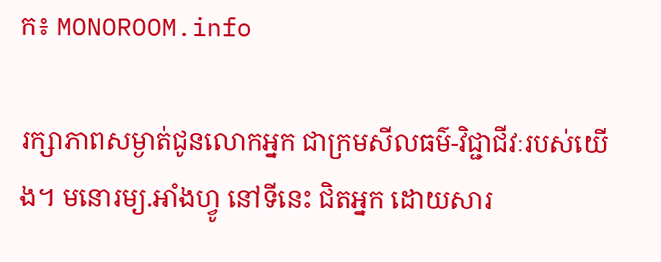ក៖ MONOROOM.info

រក្សាភាពសម្ងាត់ជូនលោកអ្នក ជាក្រមសីលធម៌-វិជ្ជាជីវៈរបស់យើង។ មនោរម្យ.អាំងហ្វូ នៅទីនេះ ជិតអ្នក ដោយសារ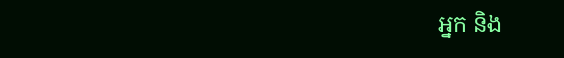អ្នក និង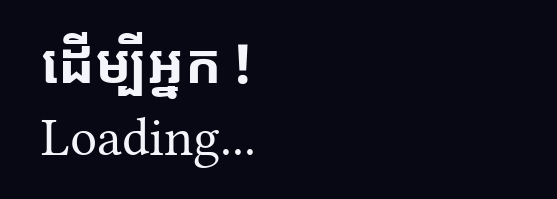ដើម្បីអ្នក !
Loading...